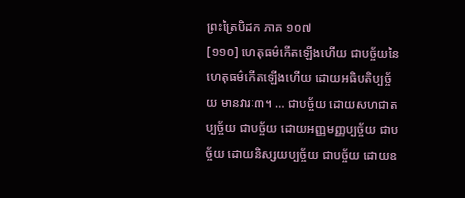ព្រះត្រៃបិដក ភាគ ១០៧
[១១០] ហេតុធម៌កើតឡើងហើយ ជាបច្ច័យនៃហេតុធម៌កើតឡើងហើយ ដោយអធិបតិប្បច្ច័យ មានវារៈ៣។ … ជាបច្ច័យ ដោយសហជាតប្បច្ច័យ ជាបច្ច័យ ដោយអញ្ញមញ្ញប្បច្ច័យ ជាបច្ច័យ ដោយនិស្សយប្បច្ច័យ ជាបច្ច័យ ដោយឧ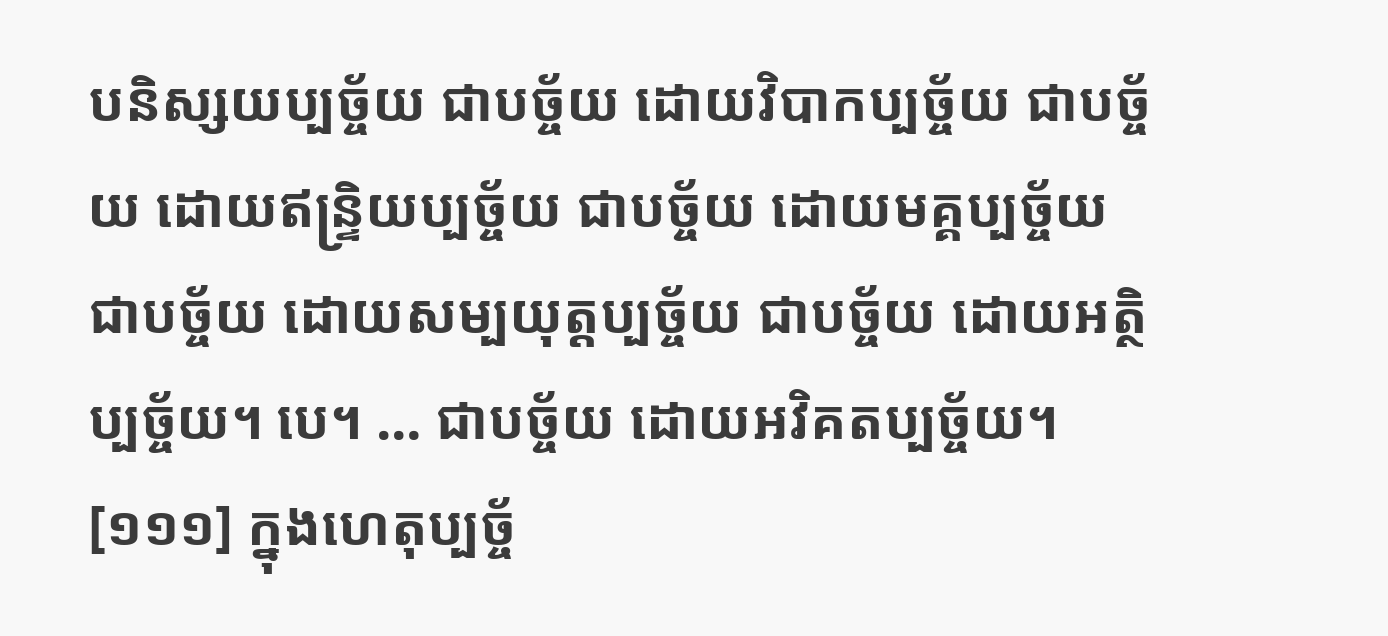បនិស្សយប្បច្ច័យ ជាបច្ច័យ ដោយវិបាកប្បច្ច័យ ជាបច្ច័យ ដោយឥន្រ្ទិយប្បច្ច័យ ជាបច្ច័យ ដោយមគ្គប្បច្ច័យ ជាបច្ច័យ ដោយសម្បយុត្តប្បច្ច័យ ជាបច្ច័យ ដោយអត្ថិប្បច្ច័យ។ បេ។ … ជាបច្ច័យ ដោយអវិគតប្បច្ច័យ។
[១១១] ក្នុងហេតុប្បច្ច័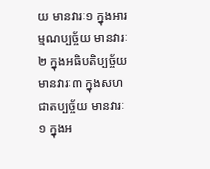យ មានវារៈ១ ក្នុងអារម្មណប្បច្ច័យ មានវារៈ២ ក្នុងអធិបតិប្បច្ច័យ មានវារៈ៣ ក្នុងសហជាតប្បច្ច័យ មានវារៈ១ ក្នុងអ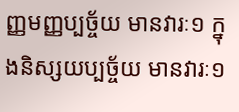ញ្ញមញ្ញប្បច្ច័យ មានវារៈ១ ក្នុងនិស្សយប្បច្ច័យ មានវារៈ១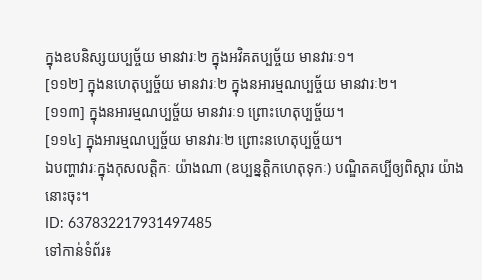ក្នុងឧបនិស្សយប្បច្ច័យ មានវារៈ២ ក្នុងអវិគតប្បច្ច័យ មានវារៈ១។
[១១២] ក្នុងនហេតុប្បច្ច័យ មានវារៈ២ ក្នុងនអារម្មណប្បច្ច័យ មានវារៈ២។
[១១៣] ក្នុងនអារម្មណប្បច្ច័យ មានវារៈ១ ព្រោះហេតុប្បច្ច័យ។
[១១៤] ក្នុងអារម្មណប្បច្ច័យ មានវារៈ២ ព្រោះនហេតុប្បច្ច័យ។
ឯបញ្ហាវារៈក្នុងកុសលត្តិកៈ យ៉ាងណា (ឧប្បន្នត្តិកហេតុទុកៈ) បណ្ឌិតគប្បីឲ្យពិស្តារ យ៉ាងនោះចុះ។
ID: 637832217931497485
ទៅកាន់ទំព័រ៖